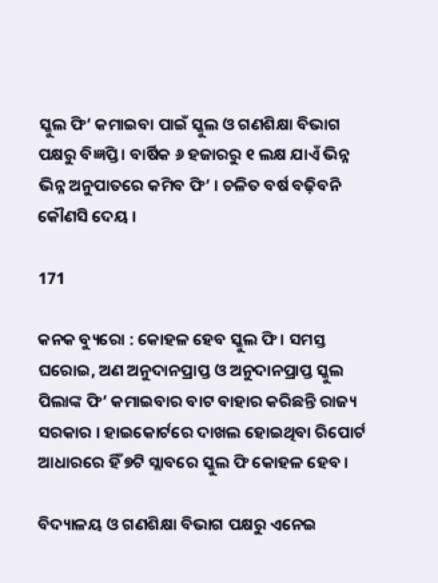ସ୍କୁଲ ଫି’ କମାଇବା ପାଇଁ ସ୍କୁଲ ଓ ଗଣଶିକ୍ଷା ବିଭାଗ ପକ୍ଷରୁ ବିଜ୍ଞପ୍ତି । ବାର୍ଷିକ ୬ ହଜାରରୁ ୧ ଲକ୍ଷ ଯାଏଁ ଭିନ୍ନ ଭିନ୍ନ ଅନୁପାତରେ କମିବ ଫି’ । ଚଳିତ ବର୍ଷ ବଢ଼ିବନି କୌଣସି ଦେୟ ।

171

କନକ ବ୍ୟୁରୋ : କୋହଳ ହେବ ସ୍କୁଲ ଫି । ସମସ୍ତ ଘରୋଇ, ଅଣ ଅନୁଦାନପ୍ରାପ୍ତ ଓ ଅନୁଦାନପ୍ରାପ୍ତ ସ୍କୁଲ ପିଲାଙ୍କ ଫି’ କମାଇବାର ବାଟ ବାହାର କରିଛନ୍ତି ରାଜ୍ୟ ସରକାର । ହାଇକୋର୍ଟରେ ଦାଖଲ ହୋଇଥିବା ରିପୋର୍ଟ ଆଧାରରେ ହିଁ ୭ଟି ସ୍ଲାବରେ ସ୍କୁଲ ଫି କୋହଳ ହେବ ।

ବିଦ୍ୟାଳୟ ଓ ଗଣଶିକ୍ଷା ବିଭାଗ ପକ୍ଷରୁ ଏନେଇ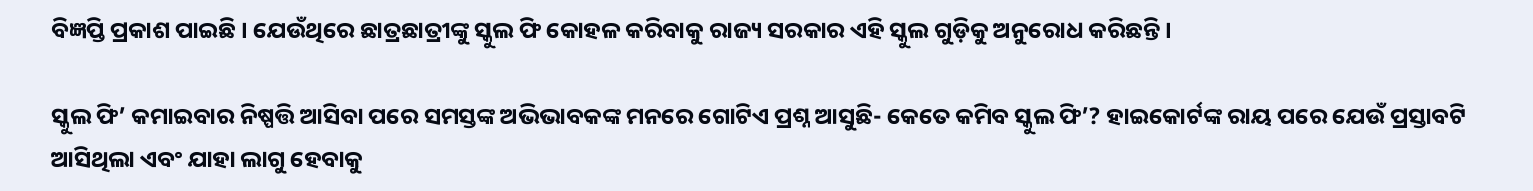ବିଜ୍ଞପ୍ତି ପ୍ରକାଶ ପାଇଛି । ଯେଉଁଥିରେ ଛାତ୍ରଛାତ୍ରୀଙ୍କୁ ସ୍କୁଲ ଫି କୋହଳ କରିବାକୁ ରାଜ୍ୟ ସରକାର ଏହି ସ୍କୁଲ ଗୁଡ଼ିକୁ ଅନୁରୋଧ କରିଛନ୍ତି ।

ସ୍କୁଲ ଫି’ କମାଇବାର ନିଷ୍ପତ୍ତି ଆସିବା ପରେ ସମସ୍ତଙ୍କ ଅଭିଭାବକଙ୍କ ମନରେ ଗୋଟିଏ ପ୍ରଶ୍ନ ଆସୁଛି- କେତେ କମିବ ସ୍କୁଲ ଫି’? ହାଇକୋର୍ଟଙ୍କ ରାୟ ପରେ ଯେଉଁ ପ୍ରସ୍ତାବଟି ଆସିଥିଲା ଏବଂ ଯାହା ଲାଗୁ ହେବାକୁ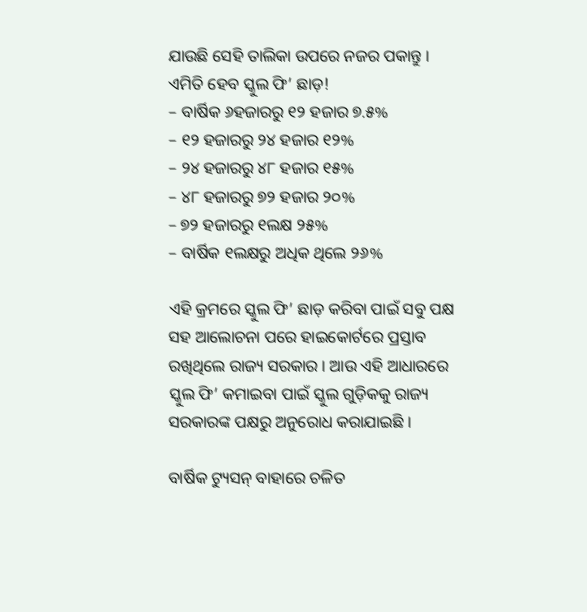ଯାଉଛି ସେହି ତାଲିକା ଉପରେ ନଜର ପକାନ୍ତୁ ।
ଏମିତି ହେବ ସ୍କୁଲ ଫି’ ଛାଡ଼!
– ବାର୍ଷିକ ୬ହଜାରରୁ ୧୨ ହଜାର ୭.୫%
– ୧୨ ହଜାରରୁ ୨୪ ହଜାର ୧୨%
– ୨୪ ହଜାରରୁ ୪୮ ହଜାର ୧୫%
– ୪୮ ହଜାରରୁ ୭୨ ହଜାର ୨୦%
– ୭୨ ହଜାରରୁ ୧ଲକ୍ଷ ୨୫%
– ବାର୍ଷିକ ୧ଲକ୍ଷରୁ ଅଧିକ ଥିଲେ ୨୬%

ଏହି କ୍ରମରେ ସ୍କୁଲ ଫି’ ଛାଡ଼ କରିବା ପାଇଁ ସବୁ ପକ୍ଷ ସହ ଆଲୋଚନା ପରେ ହାଇକୋର୍ଟରେ ପ୍ରସ୍ତାବ ରଖିଥିଲେ ରାଜ୍ୟ ସରକାର । ଆଉ ଏହି ଆଧାରରେ ସ୍କୁଲ ଫି’ କମାଇବା ପାଇଁ ସ୍କୁଲ ଗୁଡ଼ିକକୁ ରାଜ୍ୟ ସରକାରଙ୍କ ପକ୍ଷରୁ ଅନୁରୋଧ କରାଯାଇଛି ।

ବାର୍ଷିକ ଟ୍ୟୁସନ୍ ବାହାରେ ଚଳିତ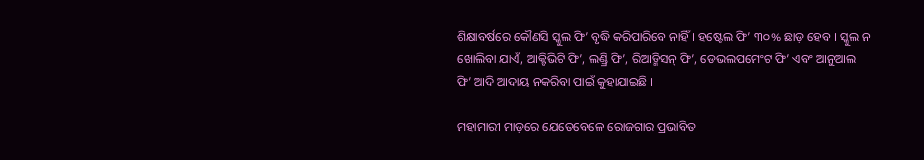ଶିକ୍ଷାବର୍ଷରେ କୌଣସି ସ୍କୁଲ ଫି’ ବୃଦ୍ଧି କରିପାରିବେ ନାହିଁ । ହଷ୍ଟେଲ ଫି’ ୩୦% ଛାଡ଼ ହେବ । ସ୍କୁଲ ନ ଖୋଲିବା ଯାଏଁ, ଆକ୍ଟିଭିଟି ଫି’, ଲଣ୍ଡ୍ରି ଫି’, ରିଆଡ୍ମିସନ୍ ଫି’, ଡେଭଲପମେଂଟ ଫି’ ଏବଂ ଆନୁଆଲ ଫି’ ଆଦି ଆଦାୟ ନକରିବା ପାଇଁ କୁହାଯାଇଛି ।

ମହାମାରୀ ମାଡ଼ରେ ଯେତେବେଳେ ରୋଜଗାର ପ୍ରଭାବିତ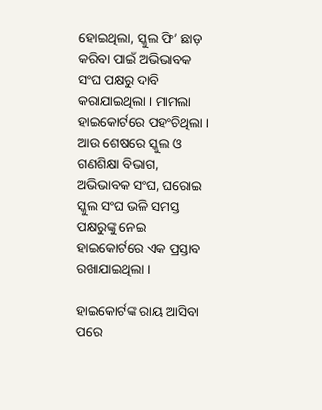ହୋଇଥିଲା, ସ୍କୁଲ ଫି’ ଛାଡ଼ କରିବା ପାଇଁ ଅଭିଭାବକ ସଂଘ ପକ୍ଷରୁ ଦାବି କରାଯାଇଥିଲା । ମାମଲା ହାଇକୋର୍ଟରେ ପହଂଚିଥିଲା । ଆଉ ଶେଷରେ ସ୍କୁଲ ଓ ଗଣଶିକ୍ଷା ବିଭାଗ, ଅଭିଭାବକ ସଂଘ, ଘରୋଇ ସ୍କୁଲ ସଂଘ ଭଳି ସମସ୍ତ ପକ୍ଷରୁଙ୍କୁ ନେଇ ହାଇକୋର୍ଟରେ ଏକ ପ୍ରସ୍ତାବ ରଖାଯାଇଥିଲା ।

ହାଇକୋର୍ଟଙ୍କ ରାୟ ଆସିବା ପରେ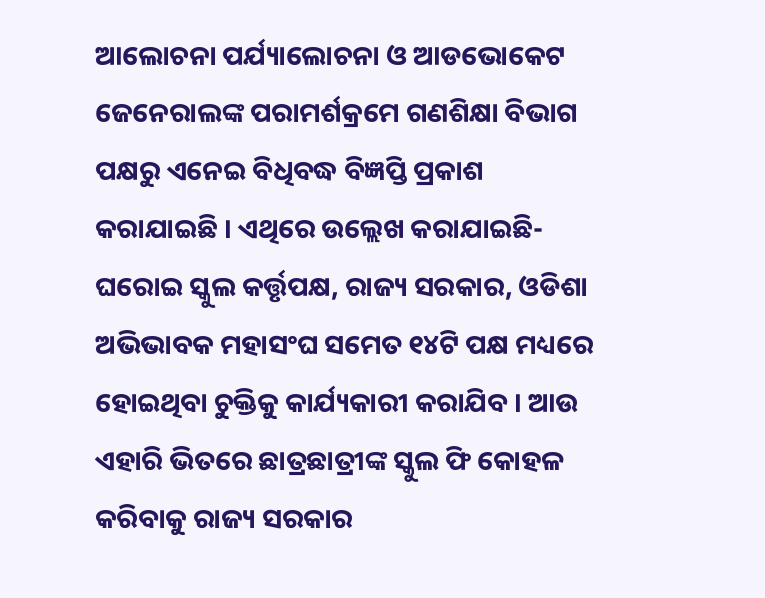ଆଲୋଚନା ପର୍ଯ୍ୟାଲୋଚନା ଓ ଆଡଭୋକେଟ ଜେନେରାଲଙ୍କ ପରାମର୍ଶକ୍ରମେ ଗଣଶିକ୍ଷା ବିଭାଗ ପକ୍ଷରୁ ଏନେଇ ବିଧିବଦ୍ଧ ବିଜ୍ଞପ୍ତି ପ୍ରକାଶ କରାଯାଇଛି । ଏଥିରେ ଉଲ୍ଲେଖ କରାଯାଇଛି- ଘରୋଇ ସ୍କୁଲ କର୍ତ୍ତୃପକ୍ଷ, ରାଜ୍ୟ ସରକାର, ଓଡିଶା ଅଭିଭାବକ ମହାସଂଘ ସମେତ ୧୪ଟି ପକ୍ଷ ମଧ୍ୟରେ ହୋଇଥିବା ଚୁକ୍ତିକୁ କାର୍ଯ୍ୟକାରୀ କରାଯିବ । ଆଉ ଏହାରି ଭିତରେ ଛାତ୍ରଛାତ୍ରୀଙ୍କ ସ୍କୁଲ ଫି କୋହଳ କରିବାକୁ ରାଜ୍ୟ ସରକାର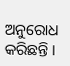ଅନୁରୋଧ କରିଛନ୍ତି ।